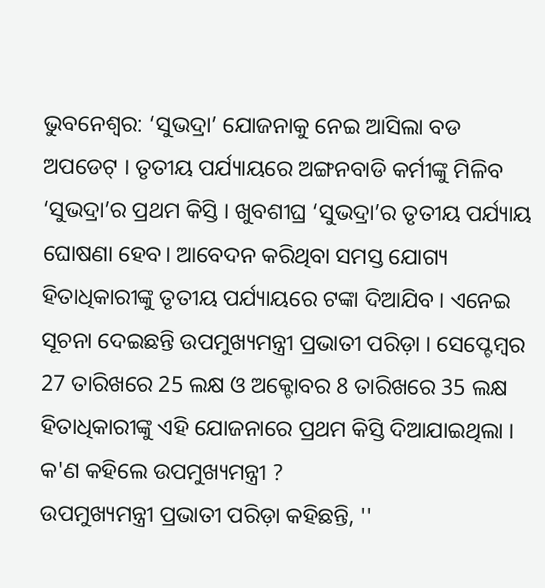ଭୁବନେଶ୍ବର: ‘ସୁଭଦ୍ରା’ ଯୋଜନାକୁ ନେଇ ଆସିଲା ବଡ ଅପଡେଟ୍ । ତୃତୀୟ ପର୍ଯ୍ୟାୟରେ ଅଙ୍ଗନବାଡି କର୍ମୀଙ୍କୁ ମିଳିବ ‘ସୁଭଦ୍ରା’ର ପ୍ରଥମ କିସ୍ତି । ଖୁବଶୀଘ୍ର ‘ସୁଭଦ୍ରା’ର ତୃତୀୟ ପର୍ଯ୍ୟାୟ ଘୋଷଣା ହେବ। ଆବେଦନ କରିଥିବା ସମସ୍ତ ଯୋଗ୍ୟ ହିତାଧିକାରୀଙ୍କୁ ତୃତୀୟ ପର୍ଯ୍ୟାୟରେ ଟଙ୍କା ଦିଆଯିବ । ଏନେଇ ସୂଚନା ଦେଇଛନ୍ତି ଉପମୁଖ୍ୟମନ୍ତ୍ରୀ ପ୍ରଭାତୀ ପରିଡ଼ା । ସେପ୍ଟେମ୍ବର 27 ତାରିଖରେ 25 ଲକ୍ଷ ଓ ଅକ୍ଟୋବର 8 ତାରିଖରେ 35 ଲକ୍ଷ ହିତାଧିକାରୀଙ୍କୁ ଏହି ଯୋଜନାରେ ପ୍ରଥମ କିସ୍ତି ଦିଆଯାଇଥିଲା ।
କ'ଣ କହିଲେ ଉପମୁଖ୍ୟମନ୍ତ୍ରୀ ?
ଉପମୁଖ୍ୟମନ୍ତ୍ରୀ ପ୍ରଭାତୀ ପରିଡ଼ା କହିଛନ୍ତି, ''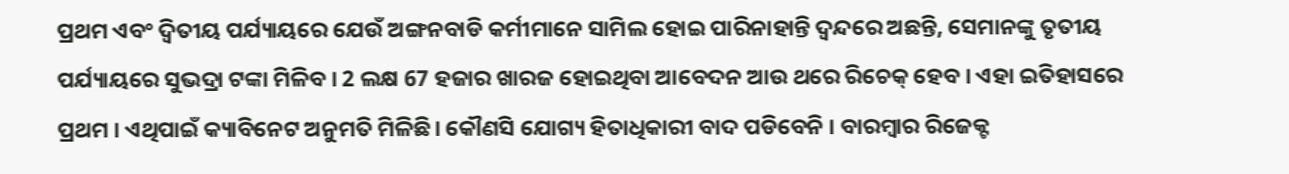ପ୍ରଥମ ଏବଂ ଦ୍ଵିତୀୟ ପର୍ଯ୍ୟାୟରେ ଯେଉଁ ଅଙ୍ଗନବାଡି କର୍ମୀମାନେ ସାମିଲ ହୋଇ ପାରିନାହାନ୍ତି ଦ୍ଵନ୍ଦରେ ଅଛନ୍ତି, ସେମାନଙ୍କୁ ତୃତୀୟ ପର୍ଯ୍ୟାୟରେ ସୁଭଦ୍ରା ଟଙ୍କା ମିଳିବ । 2 ଲକ୍ଷ 67 ହଜାର ଖାରଜ ହୋଇଥିବା ଆବେଦନ ଆଉ ଥରେ ରିଚେକ୍ ହେବ । ଏହା ଇତିହାସରେ ପ୍ରଥମ । ଏଥିପାଇଁ କ୍ୟାବିନେଟ ଅନୁମତି ମିଳିଛି। କୌଣସି ଯୋଗ୍ୟ ହିତାଧିକାରୀ ବାଦ ପଡିବେନି । ବାରମ୍ବାର ରିଜେକ୍ଟ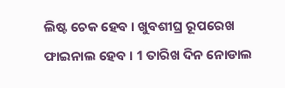ଲିଷ୍ଟ ଚେକ ହେବ । ଖୁବଶୀଘ୍ର ରୂପରେଖ ଫାଇନାଲ ହେବ । 1 ତାରିଖ ଦିନ ନୋଡାଲ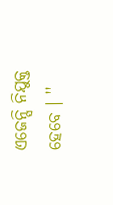ଏଜେନ୍ସି ନିଯୁକ୍ତ ହେବେ । ''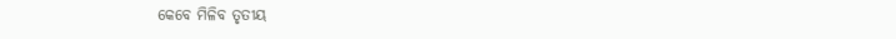କେବେ ମିଳିବ ତୃତୀୟ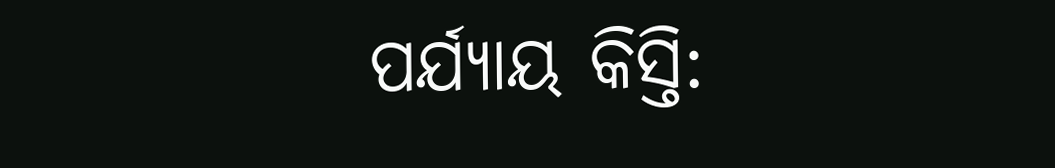ପର୍ଯ୍ୟାୟ କିସ୍ତି: